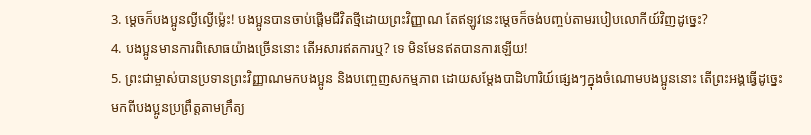3. ម្ដេចក៏បងប្អូនល្ងីល្ងើម៉្លេះ! បងប្អូនបានចាប់ផ្ដើមជីវិតថ្មីដោយព្រះវិញ្ញាណ តែឥឡូវនេះម្ដេចក៏ចង់បញ្ចប់តាមរបៀបលោកីយ៍វិញដូច្នេះ?
4. បងប្អូនមានការពិសោធយ៉ាងច្រើននោះ តើអសារឥតការឬ? ទេ មិនមែនឥតបានការឡើយ!
5. ព្រះជាម្ចាស់បានប្រទានព្រះវិញ្ញាណមកបងប្អូន និងបញ្ចេញសកម្មភាព ដោយសម្តែងបាដិហារិយ៍ផ្សេងៗក្នុងចំណោមបងប្អូននោះ តើព្រះអង្គធ្វើដូច្នេះ មកពីបងប្អូនប្រព្រឹត្តតាមក្រឹត្យ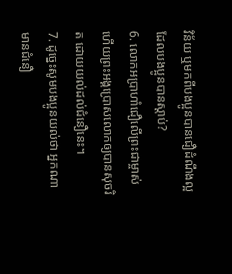វិន័យ ឬមកពីបងប្អូនបានជឿដំណឹងល្អ ដែលបងប្អូនបានស្ដាប់?
6. លោកអប្រាហាំជឿលើព្រះជាម្ចាស់ ហើយព្រះអង្គប្រោសលោកឲ្យបានសុចរិត ដោយយល់ដល់ជំនឿនេះ។
7. ដូច្នេះសូមបងប្អូនយល់ថា អ្នកណាមានជំនឿ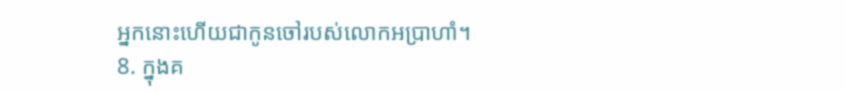អ្នកនោះហើយជាកូនចៅរបស់លោកអប្រាហាំ។
8. ក្នុងគ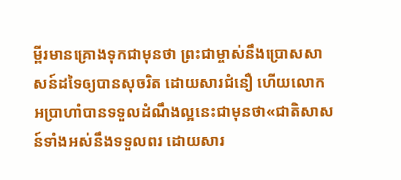ម្ពីរមានគ្រោងទុកជាមុនថា ព្រះជាម្ចាស់នឹងប្រោសសាសន៍ដទៃឲ្យបានសុចរិត ដោយសារជំនឿ ហើយលោកអប្រាហាំបានទទួលដំណឹងល្អនេះជាមុនថា«ជាតិសាសន៍ទាំងអស់នឹងទទួលពរ ដោយសារ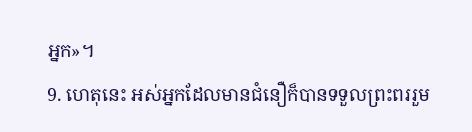អ្នក»។
9. ហេតុនេះ អស់អ្នកដែលមានជំនឿក៏បានទទួលព្រះពររួម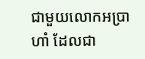ជាមួយលោកអប្រាហាំ ដែលជា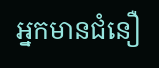អ្នកមានជំនឿ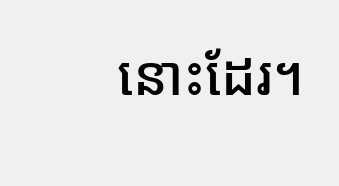នោះដែរ។